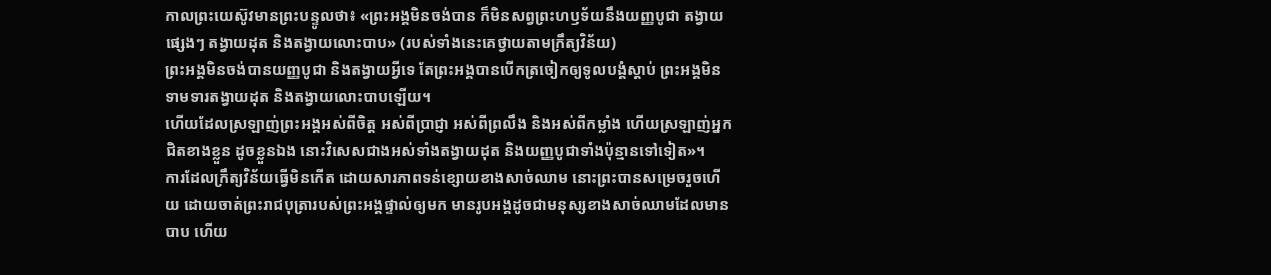កាលព្រះយេស៊ូវមានព្រះបន្ទូលថា៖ «ព្រះអង្គមិនចង់បាន ក៏មិនសព្វព្រះហឫទ័យនឹងយញ្ញបូជា តង្វាយផ្សេងៗ តង្វាយដុត និងតង្វាយលោះបាប» (របស់ទាំងនេះគេថ្វាយតាមក្រឹត្យវិន័យ)
ព្រះអង្គមិនចង់បានយញ្ញបូជា និងតង្វាយអ្វីទេ តែព្រះអង្គបានបើកត្រចៀកឲ្យទូលបង្គំស្តាប់ ព្រះអង្គមិនទាមទារតង្វាយដុត និងតង្វាយលោះបាបឡើយ។
ហើយដែលស្រឡាញ់ព្រះអង្គអស់ពីចិត្ត អស់ពីប្រាជ្ញា អស់ពីព្រលឹង និងអស់ពីកម្លាំង ហើយស្រឡាញ់អ្នកជិតខាងខ្លួន ដូចខ្លួនឯង នោះវិសេសជាងអស់ទាំងតង្វាយដុត និងយញ្ញបូជាទាំងប៉ុន្មានទៅទៀត»។
ការដែលក្រឹត្យវិន័យធ្វើមិនកើត ដោយសារភាពទន់ខ្សោយខាងសាច់ឈាម នោះព្រះបានសម្រេចរួចហើយ ដោយចាត់ព្រះរាជបុត្រារបស់ព្រះអង្គផ្ទាល់ឲ្យមក មានរូបអង្គដូចជាមនុស្សខាងសាច់ឈាមដែលមានបាប ហើយ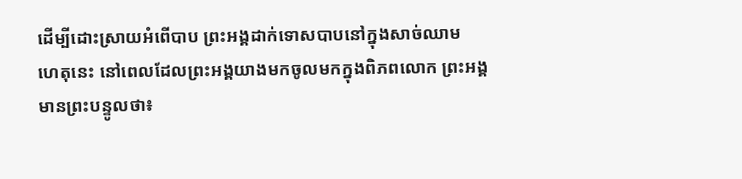ដើម្បីដោះស្រាយអំពើបាប ព្រះអង្គដាក់ទោសបាបនៅក្នុងសាច់ឈាម
ហេតុនេះ នៅពេលដែលព្រះអង្គយាងមកចូលមកក្នុងពិភពលោក ព្រះអង្គមានព្រះបន្ទូលថា៖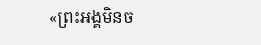«ព្រះអង្គមិនច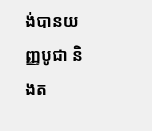ង់បានយញ្ញបូជា និងត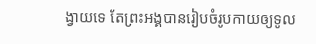ង្វាយទេ តែព្រះអង្គបានរៀបចំរូបកាយឲ្យទូល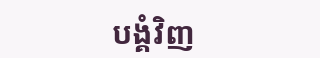បង្គំវិញ